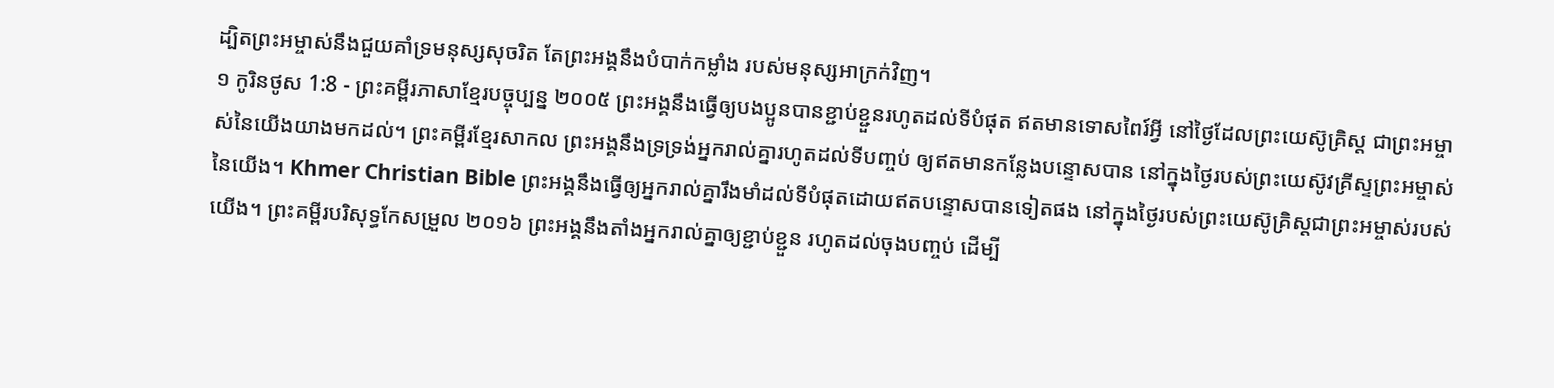ដ្បិតព្រះអម្ចាស់នឹងជួយគាំទ្រមនុស្សសុចរិត តែព្រះអង្គនឹងបំបាក់កម្លាំង របស់មនុស្សអាក្រក់វិញ។
១ កូរិនថូស 1:8 - ព្រះគម្ពីរភាសាខ្មែរបច្ចុប្បន្ន ២០០៥ ព្រះអង្គនឹងធ្វើឲ្យបងប្អូនបានខ្ជាប់ខ្ជួនរហូតដល់ទីបំផុត ឥតមានទោសពៃរ៍អ្វី នៅថ្ងៃដែលព្រះយេស៊ូគ្រិស្ត ជាព្រះអម្ចាស់នៃយើងយាងមកដល់។ ព្រះគម្ពីរខ្មែរសាកល ព្រះអង្គនឹងទ្រទ្រង់អ្នករាល់គ្នារហូតដល់ទីបញ្ចប់ ឲ្យឥតមានកន្លែងបន្ទោសបាន នៅក្នុងថ្ងៃរបស់ព្រះយេស៊ូវគ្រីស្ទព្រះអម្ចាស់នៃយើង។ Khmer Christian Bible ព្រះអង្គនឹងធ្វើឲ្យអ្នករាល់គ្នារឹងមាំដល់ទីបំផុតដោយឥតបន្ទោសបានទៀតផង នៅក្នុងថ្ងៃរបស់ព្រះយេស៊ូគ្រិស្ដជាព្រះអម្ចាស់របស់យើង។ ព្រះគម្ពីរបរិសុទ្ធកែសម្រួល ២០១៦ ព្រះអង្គនឹងតាំងអ្នករាល់គ្នាឲ្យខ្ជាប់ខ្ជួន រហូតដល់ចុងបញ្ចប់ ដើម្បី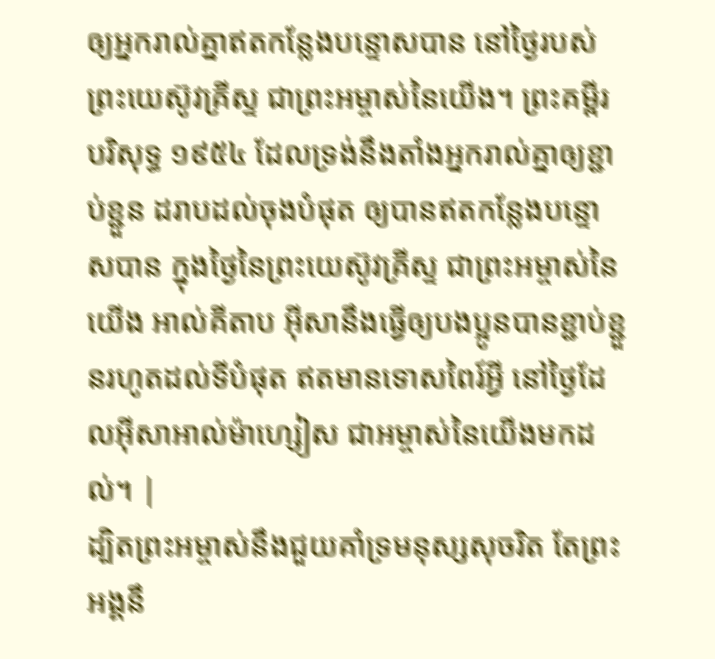ឲ្យអ្នករាល់គ្នាឥតកន្លែងបន្ទោសបាន នៅថ្ងៃរបស់ព្រះយេស៊ូវគ្រីស្ទ ជាព្រះអម្ចាស់នៃយើង។ ព្រះគម្ពីរបរិសុទ្ធ ១៩៥៤ ដែលទ្រង់នឹងតាំងអ្នករាល់គ្នាឲ្យខ្ជាប់ខ្ជួន ដរាបដល់ចុងបំផុត ឲ្យបានឥតកន្លែងបន្ទោសបាន ក្នុងថ្ងៃនៃព្រះយេស៊ូវគ្រីស្ទ ជាព្រះអម្ចាស់នៃយើង អាល់គីតាប អ៊ីសានឹងធ្វើឲ្យបងប្អូនបានខ្ជាប់ខ្ជួនរហូតដល់ទីបំផុត ឥតមានទោសពៃរ៍អ្វី នៅថ្ងៃដែលអ៊ីសាអាល់ម៉ាហ្សៀស ជាអម្ចាស់នៃយើងមកដល់។ |
ដ្បិតព្រះអម្ចាស់នឹងជួយគាំទ្រមនុស្សសុចរិត តែព្រះអង្គនឹ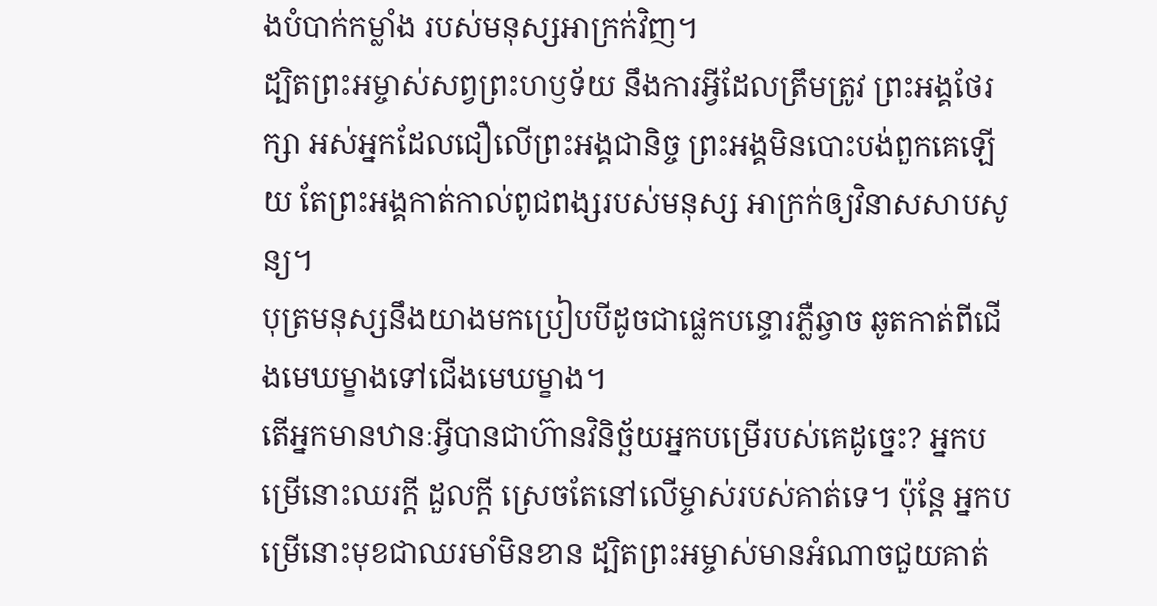ងបំបាក់កម្លាំង របស់មនុស្សអាក្រក់វិញ។
ដ្បិតព្រះអម្ចាស់សព្វព្រះហឫទ័យ នឹងការអ្វីដែលត្រឹមត្រូវ ព្រះអង្គថែរក្សា អស់អ្នកដែលជឿលើព្រះអង្គជានិច្ច ព្រះអង្គមិនបោះបង់ពួកគេឡើយ តែព្រះអង្គកាត់កាល់ពូជពង្សរបស់មនុស្ស អាក្រក់ឲ្យវិនាសសាបសូន្យ។
បុត្រមនុស្សនឹងយាងមកប្រៀបបីដូចជាផ្លេកបន្ទោរភ្លឺឆ្វាច ឆូតកាត់ពីជើងមេឃម្ខាងទៅជើងមេឃម្ខាង។
តើអ្នកមានឋានៈអ្វីបានជាហ៊ានវិនិច្ឆ័យអ្នកបម្រើរបស់គេដូច្នេះ? អ្នកបម្រើនោះឈរក្ដី ដួលក្ដី ស្រេចតែនៅលើម្ចាស់របស់គាត់ទេ។ ប៉ុន្តែ អ្នកបម្រើនោះមុខជាឈរមាំមិនខាន ដ្បិតព្រះអម្ចាស់មានអំណាចជួយគាត់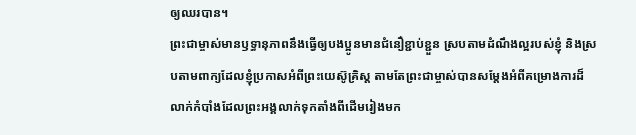ឲ្យឈរបាន។
ព្រះជាម្ចាស់មានឫទ្ធានុភាពនឹងធ្វើឲ្យបងប្អូនមានជំនឿខ្ជាប់ខ្ជួន ស្របតាមដំណឹងល្អរបស់ខ្ញុំ និងស្របតាមពាក្យដែលខ្ញុំប្រកាសអំពីព្រះយេស៊ូគ្រិស្ត តាមតែព្រះជាម្ចាស់បានសម្តែងអំពីគម្រោងការដ៏លាក់កំបាំងដែលព្រះអង្គលាក់ទុកតាំងពីដើមរៀងមក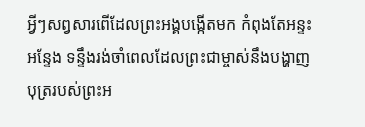អ្វីៗសព្វសារពើដែលព្រះអង្គបង្កើតមក កំពុងតែអន្ទះអន្ទែង ទន្ទឹងរង់ចាំពេលដែលព្រះជាម្ចាស់នឹងបង្ហាញបុត្ររបស់ព្រះអ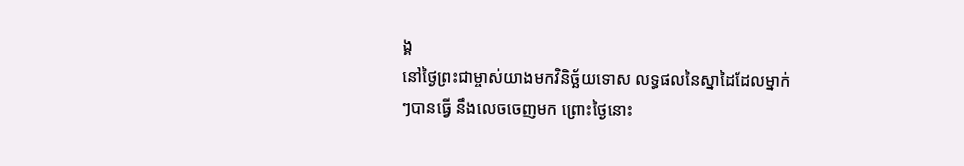ង្គ
នៅថ្ងៃព្រះជាម្ចាស់យាងមកវិនិច្ឆ័យទោស លទ្ធផលនៃស្នាដៃដែលម្នាក់ៗបានធ្វើ នឹងលេចចេញមក ព្រោះថ្ងៃនោះ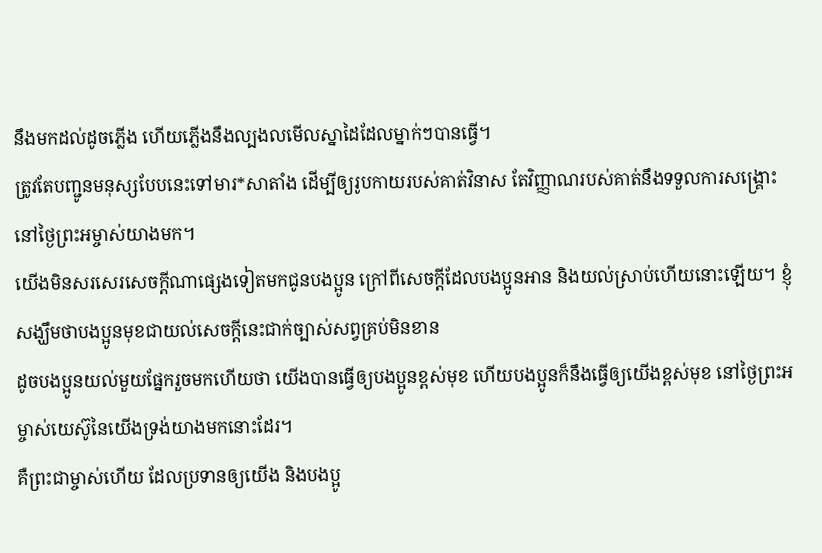នឹងមកដល់ដូចភ្លើង ហើយភ្លើងនឹងល្បងលមើលស្នាដៃដែលម្នាក់ៗបានធ្វើ។
ត្រូវតែបញ្ជូនមនុស្សបែបនេះទៅមារ*សាតាំង ដើម្បីឲ្យរូបកាយរបស់គាត់វិនាស តែវិញ្ញាណរបស់គាត់នឹងទទួលការសង្គ្រោះនៅថ្ងៃព្រះអម្ចាស់យាងមក។
យើងមិនសរសេរសេចក្ដីណាផ្សេងទៀតមកជូនបងប្អូន ក្រៅពីសេចក្ដីដែលបងប្អូនអាន និងយល់ស្រាប់ហើយនោះឡើយ។ ខ្ញុំសង្ឃឹមថាបងប្អូនមុខជាយល់សេចក្ដីនេះជាក់ច្បាស់សព្វគ្រប់មិនខាន
ដូចបងប្អូនយល់មួយផ្នែករួចមកហើយថា យើងបានធ្វើឲ្យបងប្អូនខ្ពស់មុខ ហើយបងប្អូនក៏នឹងធ្វើឲ្យយើងខ្ពស់មុខ នៅថ្ងៃព្រះអម្ចាស់យេស៊ូនៃយើងទ្រង់យាងមកនោះដែរ។
គឺព្រះជាម្ចាស់ហើយ ដែលប្រទានឲ្យយើង និងបងប្អូ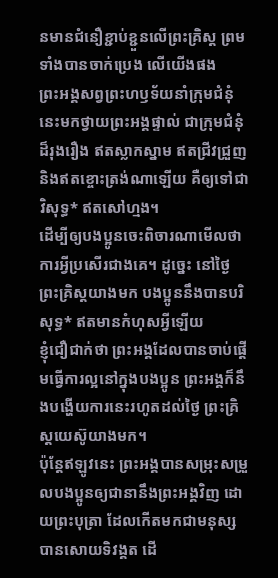នមានជំនឿខ្ជាប់ខ្ជួនលើព្រះគ្រិស្ត ព្រមទាំងបានចាក់ប្រេង លើយើងផង
ព្រះអង្គសព្វព្រះហឫទ័យនាំក្រុមជំនុំនេះមកថ្វាយព្រះអង្គផ្ទាល់ ជាក្រុមជំនុំដ៏រុងរឿង ឥតស្លាកស្នាម ឥតជ្រីវជ្រួញ និងឥតខ្ចោះត្រង់ណាឡើយ គឺឲ្យទៅជាវិសុទ្ធ* ឥតសៅហ្មង។
ដើម្បីឲ្យបងប្អូនចេះពិចារណាមើលថា ការអ្វីប្រសើរជាងគេ។ ដូច្នេះ នៅថ្ងៃព្រះគ្រិស្តយាងមក បងប្អូននឹងបានបរិសុទ្ធ* ឥតមានកំហុសអ្វីឡើយ
ខ្ញុំជឿជាក់ថា ព្រះអង្គដែលបានចាប់ផ្ដើមធ្វើការល្អនៅក្នុងបងប្អូន ព្រះអង្គក៏នឹងបង្ហើយការនេះរហូតដល់ថ្ងៃ ព្រះគ្រិស្តយេស៊ូយាងមក។
ប៉ុន្តែឥឡូវនេះ ព្រះអង្គបានសម្រុះសម្រួលបងប្អូនឲ្យជានានឹងព្រះអង្គវិញ ដោយព្រះបុត្រា ដែលកើតមកជាមនុស្សបានសោយទិវង្គត ដើ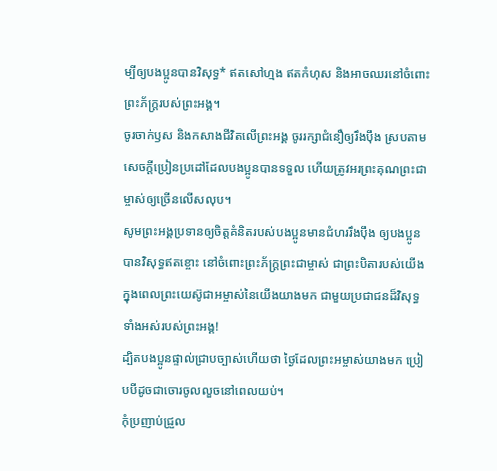ម្បីឲ្យបងប្អូនបានវិសុទ្ធ* ឥតសៅហ្មង ឥតកំហុស និងអាចឈរនៅចំពោះព្រះភ័ក្ត្ររបស់ព្រះអង្គ។
ចូរចាក់ឫស និងកសាងជីវិតលើព្រះអង្គ ចូររក្សាជំនឿឲ្យរឹងប៉ឹង ស្របតាមសេចក្ដីប្រៀនប្រដៅដែលបងប្អូនបានទទួល ហើយត្រូវអរព្រះគុណព្រះជាម្ចាស់ឲ្យច្រើនលើសលុប។
សូមព្រះអង្គប្រទានឲ្យចិត្តគំនិតរបស់បងប្អូនមានជំហររឹងប៉ឹង ឲ្យបងប្អូនបានវិសុទ្ធឥតខ្ចោះ នៅចំពោះព្រះភ័ក្ត្រព្រះជាម្ចាស់ ជាព្រះបិតារបស់យើង ក្នុងពេលព្រះយេស៊ូជាអម្ចាស់នៃយើងយាងមក ជាមួយប្រជាជនដ៏វិសុទ្ធទាំងអស់របស់ព្រះអង្គ!
ដ្បិតបងប្អូនផ្ទាល់ជ្រាបច្បាស់ហើយថា ថ្ងៃដែលព្រះអម្ចាស់យាងមក ប្រៀបបីដូចជាចោរចូលលួចនៅពេលយប់។
កុំប្រញាប់ជ្រួល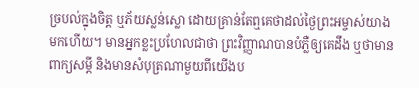ច្របល់ក្នុងចិត្ត ឬភ័យស្លន់ស្លោ ដោយគ្រាន់តែឮគេថាដល់ថ្ងៃព្រះអម្ចាស់យាងមកហើយ។ មានអ្នកខ្លះប្រហែលជាថា ព្រះវិញ្ញាណបានបំភ្លឺឲ្យគេដឹង ឬថាមានពាក្យសម្ដី និងមានសំបុត្រណាមួយពីយើងប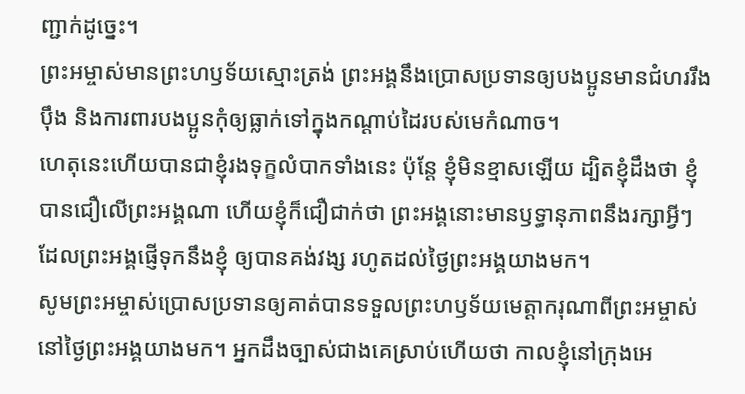ញ្ជាក់ដូច្នេះ។
ព្រះអម្ចាស់មានព្រះហឫទ័យស្មោះត្រង់ ព្រះអង្គនឹងប្រោសប្រទានឲ្យបងប្អូនមានជំហររឹងប៉ឹង និងការពារបងប្អូនកុំឲ្យធ្លាក់ទៅក្នុងកណ្ដាប់ដៃរបស់មេកំណាច។
ហេតុនេះហើយបានជាខ្ញុំរងទុក្ខលំបាកទាំងនេះ ប៉ុន្តែ ខ្ញុំមិនខ្មាសឡើយ ដ្បិតខ្ញុំដឹងថា ខ្ញុំបានជឿលើព្រះអង្គណា ហើយខ្ញុំក៏ជឿជាក់ថា ព្រះអង្គនោះមានឫទ្ធានុភាពនឹងរក្សាអ្វីៗ ដែលព្រះអង្គផ្ញើទុកនឹងខ្ញុំ ឲ្យបានគង់វង្ស រហូតដល់ថ្ងៃព្រះអង្គយាងមក។
សូមព្រះអម្ចាស់ប្រោសប្រទានឲ្យគាត់បានទទួលព្រះហឫទ័យមេត្តាករុណាពីព្រះអម្ចាស់ នៅថ្ងៃព្រះអង្គយាងមក។ អ្នកដឹងច្បាស់ជាងគេស្រាប់ហើយថា កាលខ្ញុំនៅក្រុងអេ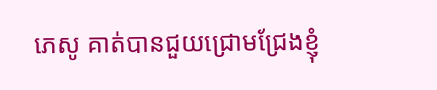ភេសូ គាត់បានជួយជ្រោមជ្រែងខ្ញុំ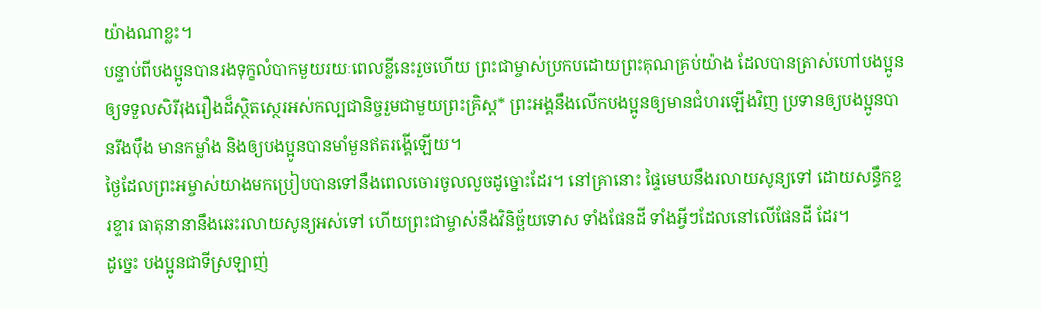យ៉ាងណាខ្លះ។
បន្ទាប់ពីបងប្អូនបានរងទុក្ខលំបាកមួយរយៈពេលខ្លីនេះរួចហើយ ព្រះជាម្ចាស់ប្រកបដោយព្រះគុណគ្រប់យ៉ាង ដែលបានត្រាស់ហៅបងប្អូន ឲ្យទទួលសិរីរុងរឿងដ៏ស្ថិតស្ថេរអស់កល្បជានិច្ចរួមជាមួយព្រះគ្រិស្ត* ព្រះអង្គនឹងលើកបងប្អូនឲ្យមានជំហរឡើងវិញ ប្រទានឲ្យបងប្អូនបានរឹងប៉ឹង មានកម្លាំង និងឲ្យបងប្អូនបានមាំមួនឥតរង្គើឡើយ។
ថ្ងៃដែលព្រះអម្ចាស់យាងមកប្រៀបបានទៅនឹងពេលចោរចូលលួចដូច្នោះដែរ។ នៅគ្រានោះ ផ្ទៃមេឃនឹងរលាយសូន្យទៅ ដោយសន្ធឹកខ្ទរខ្ទារ ធាតុនានានឹងឆេះរលាយសូន្យអស់ទៅ ហើយព្រះជាម្ចាស់នឹងវិនិច្ឆ័យទោស ទាំងផែនដី ទាំងអ្វីៗដែលនៅលើផែនដី ដែរ។
ដូច្នេះ បងប្អូនជាទីស្រឡាញ់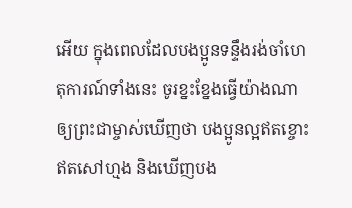អើយ ក្នុងពេលដែលបងប្អូនទន្ទឹងរង់ចាំហេតុការណ៍ទាំងនេះ ចូរខ្នះខ្នែងធ្វើយ៉ាងណាឲ្យព្រះជាម្ចាស់ឃើញថា បងប្អូនល្អឥតខ្ចោះ ឥតសៅហ្មង និងឃើញបង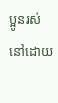ប្អូនរស់នៅដោយ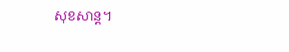សុខសាន្ត។